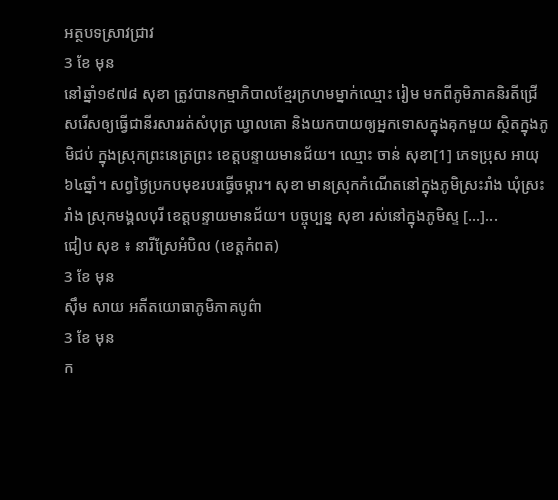អត្ថបទស្រាវជ្រាវ
3 ខែ មុន
នៅឆ្នាំ១៩៧៨ សុខា ត្រូវបានកម្មាភិបាលខ្មែរក្រហមម្នាក់ឈ្មោះ រៀម មកពីភូមិភាគនិរតីជ្រើសរើសឲ្យធ្វើជានីរសាររត់សំបុត្រ ឃ្វាលគោ និងយកបាយឲ្យអ្នកទោសក្នុងគុកមួយ ស្ថិតក្នុងភូមិជប់ ក្នុងស្រុកព្រះនេត្រព្រះ ខេត្តបន្ទាយមានជ័យ។ ឈ្មោះ ចាន់ សុខា[1] ភេទប្រុស អាយុ៦៤ឆ្នាំ។ សព្វថ្ងៃប្រកបមុខរបរធ្វើចម្ការ។ សុខា មានស្រុកកំណើតនៅក្នុងភូមិស្រះរាំង ឃុំស្រះរាំង ស្រុកមង្គលបុរី ខេត្តបន្ទាយមានជ័យ។ បច្ចុប្បន្ន សុខា រស់នៅក្នុងភូមិស្ទ […]...
ជៀប សុខ ៖ នារីស្រែអំបិល (ខេត្តកំពត)
3 ខែ មុន
ស៊ឹម សាយ អតីតយោធាភូមិភាគបូព៌ា
3 ខែ មុន
ក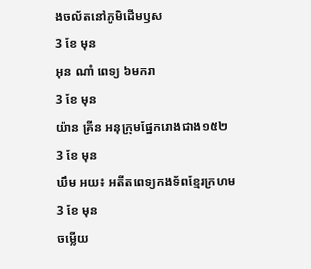ងចល័តនៅភូមិដើមឫស
3 ខែ មុន
អុន ណាំ ពេទ្យ ៦មករា
3 ខែ មុន
យ៉ាន គ្រីន អនុក្រុមផ្នែករោងជាង១៥២
3 ខែ មុន
ឃឹម អយ៖ អតីតពេទ្យកងទ័ពខ្មែរក្រហម
3 ខែ មុន
ចម្លើយ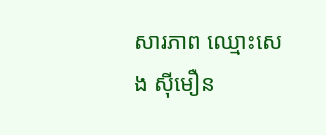សារភាព ឈ្មោះសេង ស៊ីមឿន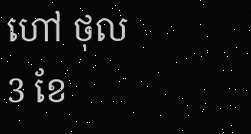ហៅ ថុល
3 ខែ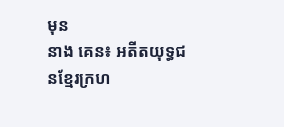មុន
នាង គេន៖ អតីតយុទ្ធជនខ្មែរក្រហ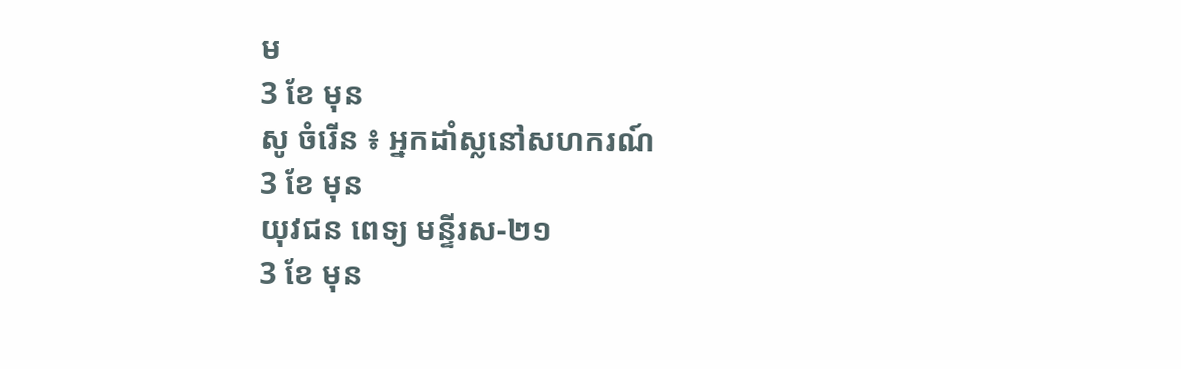ម
3 ខែ មុន
សូ ចំរើន ៖ អ្នកដាំស្លនៅសហករណ៍
3 ខែ មុន
យុវជន ពេទ្យ មន្ទីរស-២១
3 ខែ មុន